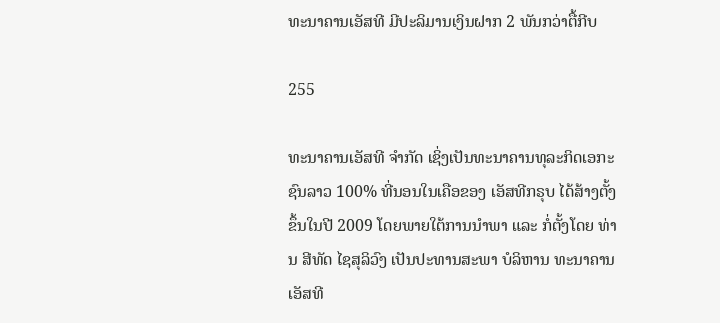ທະນາຄານເອັສທີ ມີປະລິມານເງິນຝາກ 2 ພັນກວ່າຕື້ກີບ

255

ທະນາຄານເອັສທີ ຈໍາກັດ ເຊິ່ງເປັນທະນາຄານທຸລະກິດເອກະຊົນລາວ 100% ທີ່ນອນໃນເຄືອຂອງ ເອັສທີກຣຸບ ໄດ້ສ້າງຕັ້ງຂຶ້ນໃນປີ 2009 ໂດຍພາຍໃຕ້ການນໍາພາ ແລະ ກໍ່ຕັ້ງໂດຍ ທ່ານ ສີທັດ ໄຊສຸລິວົງ ເປັນປະທານສະພາ ບໍລິຫານ ທະນາຄານ ເອັສທີ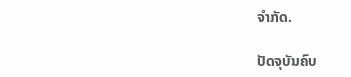ຈໍາກັດ.

ປັດຈຸບັນຄົບ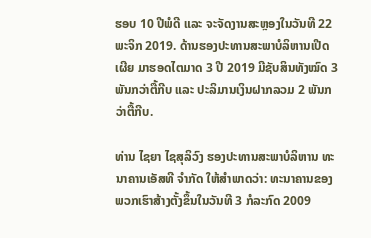ຮອບ 10 ປີພໍດີ ແລະ ຈະຈັດງານສະຫຼອງໃນວັນທີ 22 ພະຈິກ 2019. ດ້ານຮອງປະທານສະພາບໍລິຫານເປີດເຜີຍ ມາຮອດໄຕມາດ 3 ປີ 2019 ມີຊັບສິນທັງໝົດ 3 ພັນກວ່າຕື້ກີບ ແລະ ປະລິມານເງິນຝາກລວມ 2 ພັນກວ່າຕື້ກີບ.

ທ່ານ ໄຊຍາ ໄຊສຸລິວົງ ຮອງປະທານສະພາບໍລິຫານ ທະນາຄານເອັສທີ ຈໍາກັດ ໃຫ້ສໍາພາດວ່າ: ທະນາຄານຂອງພວກເຮົາສ້າງຕັ້ງຂຶ້ນໃນວັນທີ 3 ກໍລະກົດ 2009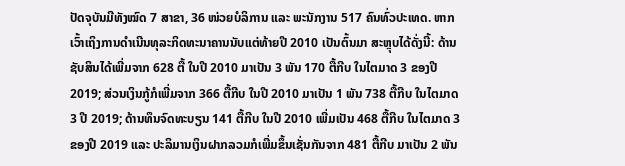ປັດຈຸບັນມີທັງໝົດ 7 ສາຂາ, 36 ໜ່ວຍບໍລິການ ແລະ ພະນັກງານ 517 ຄົນທົ່ວປະເທດ. ຫາກເວົ້າເຖິງການດໍາເນີນທຸລະກິດທະນາຄານນັບແຕ່ທ້າຍປີ 2010 ເປັນຕົ້ນມາ ສະຫຼຸບໄດ້ດັ່ງນີ້: ດ້ານຊັບສິນໄດ້ເພີ່ມຈາກ 628 ຕື້ ໃນປີ 2010 ມາເປັນ 3 ພັນ 170 ຕື້ກີບ ໃນໄຕມາດ 3 ຂອງປີ 2019; ສ່ວນເງິນກູ້ກໍເພີ່ມຈາກ 366 ຕື້ກີບ ໃນປີ 2010 ມາເປັນ 1 ພັນ 738 ຕື້ກີບ ໃນໄຕມາດ 3 ປີ 2019; ດ້ານທຶນຈົດທະບຽນ 141 ຕື້ກີບ ໃນປີ 2010 ເພີ່ມເປັນ 468 ຕື້ກີບ ໃນໄຕມາດ 3 ຂອງປີ 2019 ແລະ ປະລິມານເງິນຝາກລວມກໍເພີ່ມຂຶ້ນເຊັ່ນກັນຈາກ 481 ຕື້ກີບ ມາເປັນ 2 ພັນ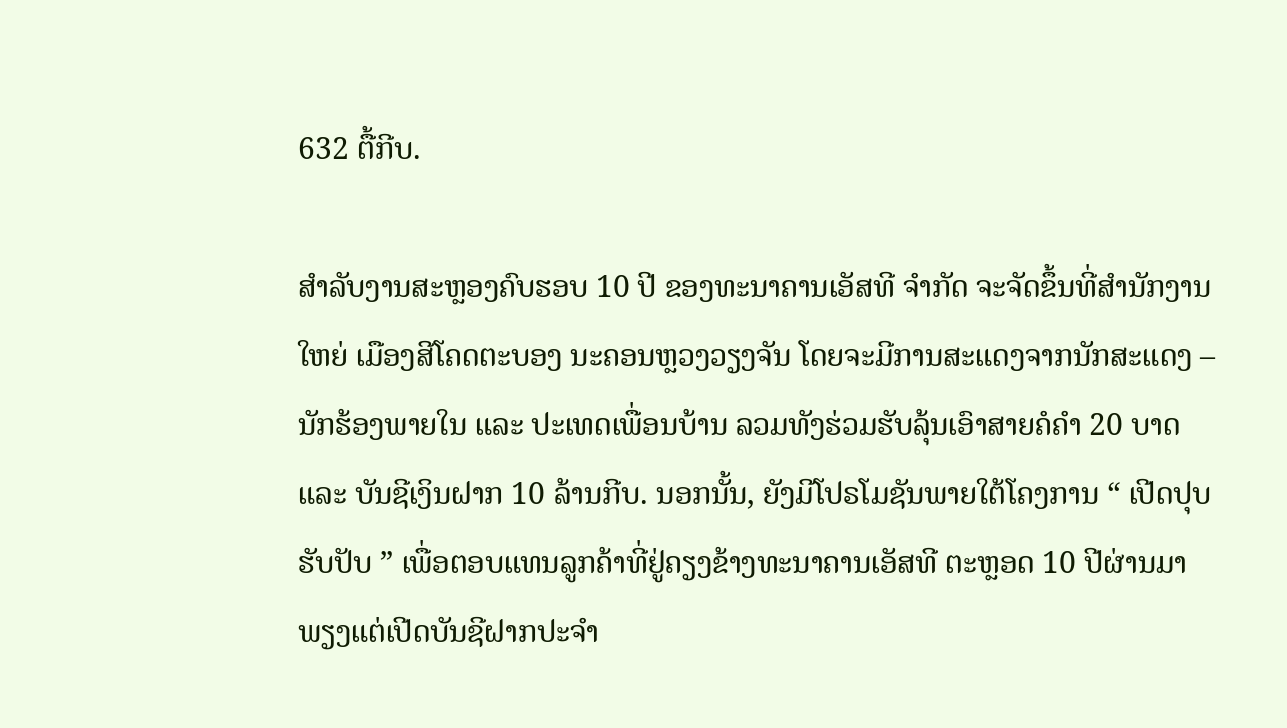632 ຕື້ກີບ.

ສໍາລັບງານສະຫຼອງຄົບຮອບ 10 ປີ ຂອງທະນາຄານເອັສທີ ຈໍາກັດ ຈະຈັດຂຶ້ນທີ່ສໍານັກງານໃຫຍ່ ເມືອງສີໂຄດຕະບອງ ນະຄອນຫຼວງວຽງຈັນ ໂດຍຈະມີການສະແດງຈາກນັກສະແດງ – ນັກຮ້ອງພາຍໃນ ແລະ ປະເທດເພື່ອນບ້ານ ລວມທັງຮ່ວມຮັບລຸ້ນເອົາສາຍຄໍຄຳ 20 ບາດ ແລະ ບັນຊີເງິນຝາກ 10 ລ້ານກີບ. ນອກນັ້ນ, ຍັງມີໂປຣໂມຊັນພາຍໃຕ້ໂຄງການ “ ເປີດປຸບ ຮັບປັບ ” ເພື່ອຕອບແທນລູກຄ້າທີ່ຢູ່ຄຽງຂ້າງທະນາຄານເອັສທີ ຕະຫຼອດ 10 ປີຜ່ານມາ ພຽງແຕ່ເປີດບັນຊີຝາກປະຈໍາ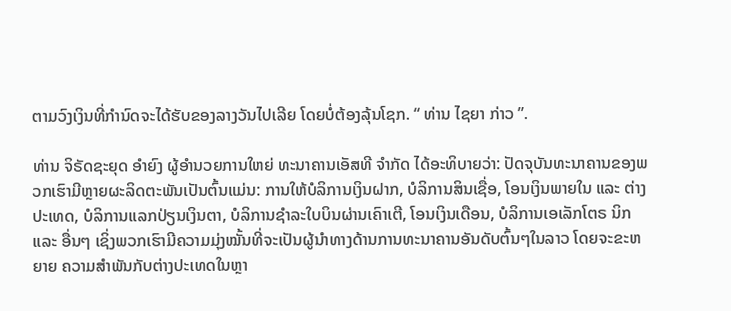ຕາມວົງເງິນທີ່ກຳນົດຈະໄດ້ຮັບຂອງລາງວັນໄປເລີຍ ໂດຍບໍ່ຕ້ອງລຸ້ນໂຊກ. “ ທ່ານ ໄຊຍາ ກ່າວ ”.

ທ່ານ ຈິຣັດຊະຍຸດ ອໍາຍົງ ຜູ້ອໍານວຍການໃຫຍ່ ທະນາຄານເອັສທີ ຈໍາກັດ ໄດ້ອະທິບາຍວ່າ: ປັດຈຸບັນທະນາຄານຂອງພວກເຮົາມີຫຼາຍຜະລິດຕະພັນເປັນຕົ້ນແມ່ນ: ການໃຫ້ບໍລິການເງິນຝາກ, ບໍລິການສິນເຊື່ອ, ໂອນເງິນພາຍໃນ ແລະ ຕ່າງປະເທດ, ບໍລິການແລກປ່ຽນເງິນຕາ, ບໍລິການຊໍາລະໃບບິນຜ່ານເຄົາເຕີ, ໂອນເງິນເດືອນ, ບໍລິການເອເລັກໂຕຣ ນິກ ແລະ ອື່ນໆ ເຊິ່ງພວກເຮົາມີຄວາມມຸ່ງໝັ້ນທີ່ຈະເປັນຜູ້ນໍາທາງດ້ານການທະນາຄານອັນດັບຕົ້ນໆໃນລາວ ໂດຍຈະຂະຫຍາຍ ຄວາມສຳພັນກັບຕ່າງປະເທດໃນຫຼາ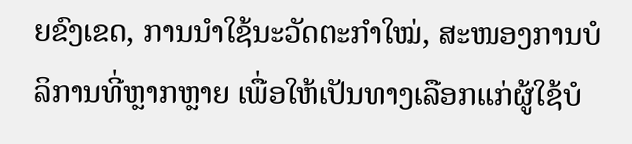ຍຂົງເຂດ, ການນໍາໃຊ້ນະວັດຕະກຳໃໝ່, ສະໜອງການບໍລິການທີ່ຫຼາກຫຼາຍ ເພື່ອໃຫ້ເປັນທາງເລືອກແກ່ຜູ້ໃຊ້ບໍ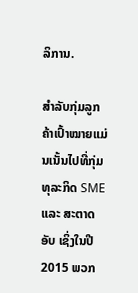ລິການ.

ສໍາລັບກຸ່ມລູກຄ້າເປົ້າໝາຍແມ່ນເນັ້ນໄປທີ່ກຸ່ມທຸລະກິດ SME ແລະ ສະຕາດອັບ ເຊິ່ງໃນປີ 2015 ພວກ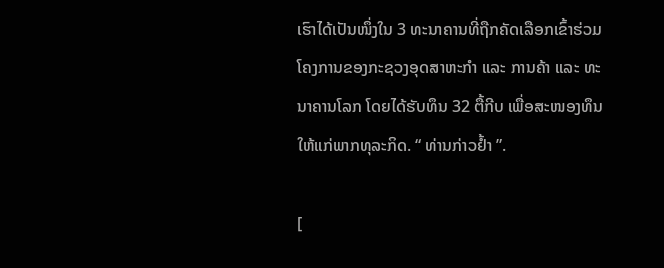ເຮົາໄດ້ເປັນໜຶ່ງໃນ 3 ທະນາຄານທີ່ຖືກຄັດເລືອກເຂົ້າຮ່ວມໂຄງການຂອງກະຊວງອຸດສາຫະກຳ ແລະ ການຄ້າ ແລະ ທະນາຄານໂລກ ໂດຍໄດ້ຮັບທຶນ 32 ຕື້ກີບ ເພື່ອສະໜອງທຶນໃຫ້ແກ່ພາກທຸລະກິດ. “ ທ່ານກ່າວຢໍ້າ ”.

[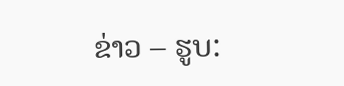ຂ່າວ – ຮູບ: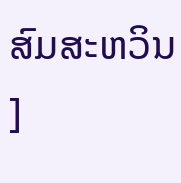ສົມສະຫວິນ ]